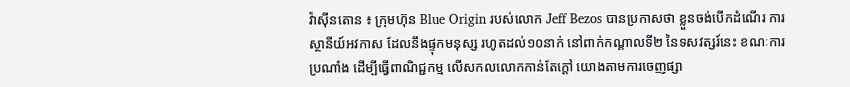វ៉ាស៊ីនតោន ៖ ក្រុមហ៊ុន Blue Origin របស់លោក Jeff Bezos បានប្រកាសថា ខ្លួនចង់បើកដំណើរ ការស្ថានីយ៍អវកាស ដែលនឹងផ្ទុកមនុស្ស រហូតដល់១០នាក់ នៅពាក់កណ្តាលទី២ នៃទសវត្សរ៍នេះ ខណៈការប្រណាំង ដើម្បីធ្វើពាណិជ្ជកម្ម លើសកលលោកកាន់តែក្តៅ យោងតាមការចេញផ្សា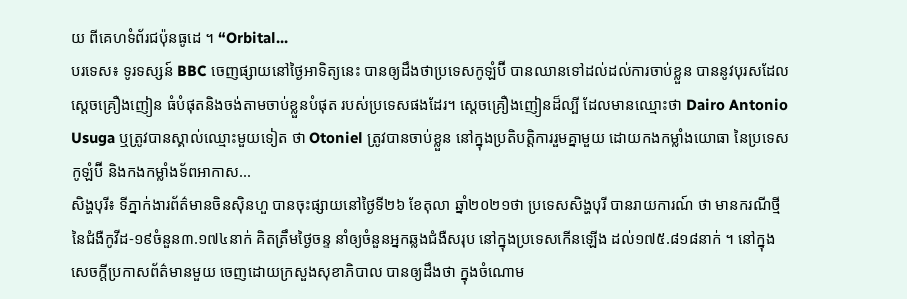យ ពីគេហទំព័រជប៉ុនធូដេ ។ “Orbital...
បរទេស៖ ទូរទស្សន៍ BBC ចេញផ្សាយនៅថ្ងៃអាទិត្យនេះ បានឲ្យដឹងថាប្រទេសកូឡំប៊ី បានឈានទៅដល់ដល់ការចាប់ខ្លួន បាននូវបុរសដែលស្តេចគ្រឿងញៀន ធំបំផុតនិងចង់តាមចាប់ខ្លួនបំផុត របស់ប្រទេសផងដែរ។ ស្តេចគ្រឿងញៀនដ៏ល្បី ដែលមានឈ្មោះថា Dairo Antonio Usuga ឬត្រូវបានស្គាល់ឈ្មោះមួយទៀត ថា Otoniel ត្រូវបានចាប់ខ្លួន នៅក្នុងប្រតិបត្តិការរួមគ្នាមួយ ដោយកងកម្លាំងយោធា នៃប្រទេសកូឡំប៊ី និងកងកម្លាំងទ័ពអាកាស...
សិង្ហបុរី៖ ទីភ្នាក់ងារព័ត៌មានចិនស៊ិនហួ បានចុះផ្សាយនៅថ្ងៃទី២៦ ខែតុលា ឆ្នាំ២០២១ថា ប្រទេសសិង្ហបុរី បានរាយការណ៍ ថា មានករណីថ្មី នៃជំងឺកូវីដ-១៩ចំនួន៣.១៧៤នាក់ គិតត្រឹមថ្ងៃចន្ទ នាំឲ្យចំនួនអ្នកឆ្លងជំងឺសរុប នៅក្នុងប្រទេសកើនឡើង ដល់១៧៥.៨១៨នាក់ ។ នៅក្នុងសេចក្តីប្រកាសព័ត៌មានមួយ ចេញដោយក្រសួងសុខាភិបាល បានឲ្យដឹងថា ក្នុងចំណោម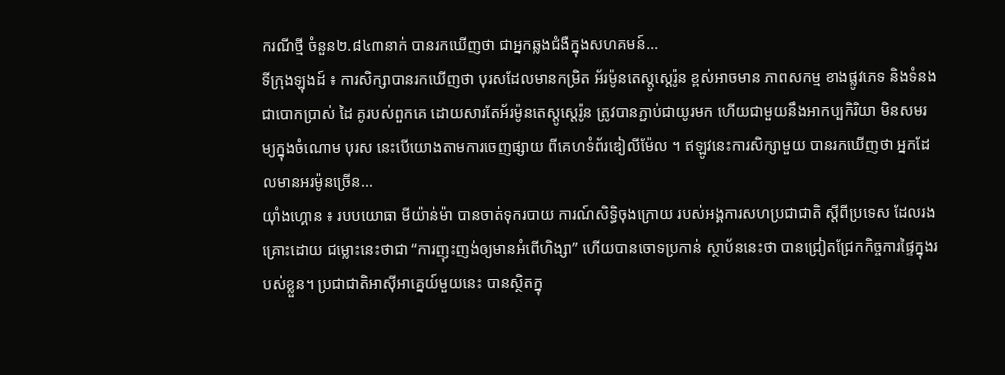ករណីថ្មី ចំនួន២.៨៤៣នាក់ បានរកឃើញថា ជាអ្នកឆ្លងជំងឺក្នុងសហគមន៍...
ទីក្រុងឡុងដ៍ ៖ ការសិក្សាបានរកឃើញថា បុរសដែលមានកម្រិត អ័រម៉ូនតេស្តូស្តេរ៉ូន ខ្ពស់អាចមាន ភាពសកម្ម ខាងផ្លូវភេទ និងទំនងជាបោកប្រាស់ ដៃ គូរបស់ពួកគេ ដោយសារតែអ័រម៉ូនតេស្តូស្តេរ៉ូន ត្រូវបានភ្ជាប់ជាយូរមក ហើយជាមួយនឹងអាកប្បកិរិយា មិនសមរម្យក្នុងចំណោម បុរស នេះបើយោងតាមការចេញផ្សាយ ពីគេហទំព័រឌៀលីម៉ែល ។ ឥឡូវនេះការសិក្សាមួយ បានរកឃើញថា អ្នកដែលមានអរម៉ូនច្រើន...
យ៉ាំងហ្គោន ៖ របបយោធា មីយ៉ាន់ម៉ា បានចាត់ទុករបាយ ការណ៍សិទ្ធិចុងក្រោយ របស់អង្គការសហប្រជាជាតិ ស្តីពីប្រទេស ដែលរងគ្រោះដោយ ជម្លោះនេះថាជា “ការញុះញង់ឲ្យមានអំពើហិង្សា” ហើយបានចោទប្រកាន់ ស្ថាប័ននេះថា បានជ្រៀតជ្រែកកិច្ចការផ្ទៃក្នុងរបស់ខ្លួន។ ប្រជាជាតិអាស៊ីអាគ្នេយ៍មួយនេះ បានស្ថិតក្នុ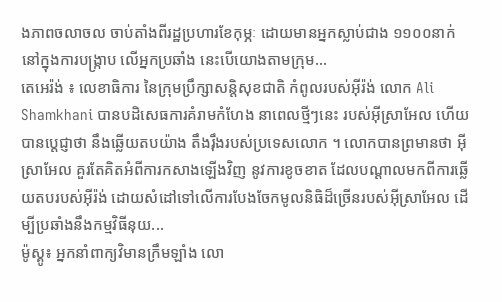ងភាពចលាចល ចាប់តាំងពីរដ្ឋប្រហារខែកុម្ភៈ ដោយមានអ្នកស្លាប់ជាង ១១០០នាក់ នៅក្នុងការបង្រ្កាប លើអ្នកប្រឆាំង នេះបើយោងតាមក្រុម...
តេអេរ៉ង់ ៖ លេខាធិការ នៃក្រុមប្រឹក្សាសន្តិសុខជាតិ កំពូលរបស់អ៊ីរ៉ង់ លោក Ali Shamkhani បានបដិសេធការគំរាមកំហែង នាពេលថ្មីៗនេះ របស់អ៊ីស្រាអែល ហើយបានប្តេជ្ញាថា នឹងឆ្លើយតបយ៉ាង តឹងរ៉ឹងរបស់ប្រទេសលោក ។ លោកបានព្រមានថា អ៊ីស្រាអែល គួរតែគិតអំពីការកសាងឡើងវិញ នូវការខូចខាត ដែលបណ្តាលមកពីការឆ្លើយតបរបស់អ៊ីរ៉ង់ ដោយសំដៅទៅលើការបែងចែកមូលនិធិដ៏ច្រើនរបស់អ៊ីស្រាអែល ដើម្បីប្រឆាំងនឹងកម្មវិធីនុយ...
ម៉ូស្គូ៖ អ្នកនាំពាក្យវិមានក្រឹមឡាំង លោ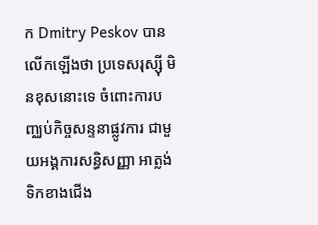ក Dmitry Peskov បានលើកឡើងថា ប្រទេសរុស្ស៊ី មិនខុសនោះទេ ចំពោះការបញ្ឈប់កិច្ចសន្ទនាផ្លូវការ ជាមួយអង្គការសន្ធិសញ្ញា អាត្លង់ទិកខាងជើង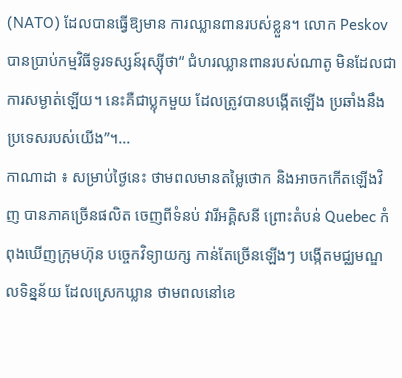(NATO) ដែលបានធ្វើឱ្យមាន ការឈ្លានពានរបស់ខ្លួន។ លោក Peskov បានប្រាប់កម្មវិធីទូរទស្សន៍រុស្ស៊ីថា“ ជំហរឈ្លានពានរបស់ណាតូ មិនដែលជាការសម្ងាត់ឡើយ។ នេះគឺជាប្លុកមួយ ដែលត្រូវបានបង្កើតឡើង ប្រឆាំងនឹងប្រទេសរបស់យើង”។...
កាណាដា ៖ សម្រាប់ថ្ងៃនេះ ថាមពលមានតម្លៃថោក និងអាចកកើតឡើងវិញ បានភាគច្រើនផលិត ចេញពីទំនប់ វារីអគ្គិសនី ព្រោះតំបន់ Quebec កំពុងឃើញក្រុមហ៊ុន បច្ចេកវិទ្យាយក្ស កាន់តែច្រើនឡើងៗ បង្កើតមជ្ឈមណ្ឌលទិន្នន័យ ដែលស្រេកឃ្លាន ថាមពលនៅខេ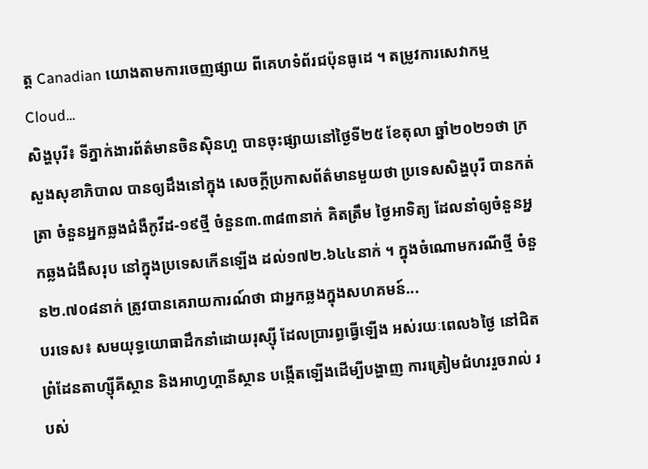ត្ត Canadian យោងតាមការចេញផ្សាយ ពីគេហទំព័រជប៉ុនធូដេ ។ តម្រូវការសេវាកម្ម Cloud...
សិង្ហបុរី៖ ទីភ្នាក់ងារព័ត៌មានចិនស៊ិនហួ បានចុះផ្សាយនៅថ្ងៃទី២៥ ខែតុលា ឆ្នាំ២០២១ថា ក្រសួងសុខាភិបាល បានឲ្យដឹងនៅក្នុង សេចក្តីប្រកាសព័ត៌មានមួយថា ប្រទេសសិង្ហបុរី បានកត់ត្រា ចំនួនអ្នកឆ្លងជំងឺកូវីដ-១៩ថ្មី ចំនួន៣.៣៨៣នាក់ គិតត្រឹម ថ្ងៃអាទិត្យ ដែលនាំឲ្យចំនួនអ្នកឆ្លងជំងឺសរុប នៅក្នុងប្រទេសកើនឡើង ដល់១៧២.៦៤៤នាក់ ។ ក្នុងចំណោមករណីថ្មី ចំនួន២.៧០៨នាក់ ត្រូវបានគេរាយការណ៍ថា ជាអ្នកឆ្លងក្នុងសហគមន៍...
បរទេស៖ សមយុទ្ធយោធាដឹកនាំដោយរុស្ស៊ី ដែលប្រារព្ធធ្វើឡើង អស់រយៈពេល៦ថ្ងៃ នៅជិតព្រំដែនតាហ្ស៊ីគីស្ថាន និងអាហ្វហ្គានីស្ថាន បង្កើតឡើងដើម្បីបង្ហាញ ការត្រៀមជំហររួចរាល់ របស់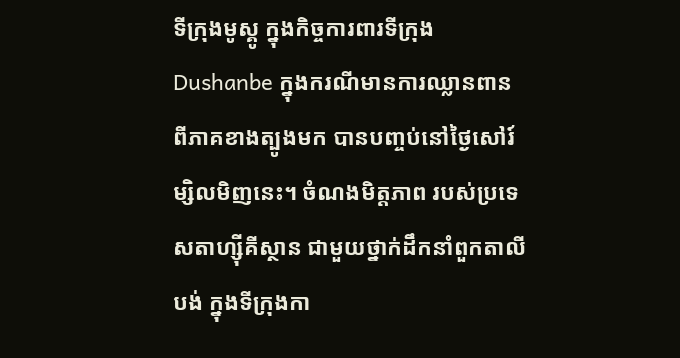ទីក្រុងមូស្គូ ក្នុងកិច្ចការពារទីក្រុង Dushanbe ក្នុងករណីមានការឈ្លានពាន ពីភាគខាងត្បូងមក បានបញ្ចប់នៅថ្ងៃសៅរ៍ម្សិលមិញនេះ។ ចំណងមិត្តភាព របស់ប្រទេសតាហ្ស៊ីគីស្ថាន ជាមួយថ្នាក់ដឹកនាំពួកតាលីបង់ ក្នុងទីក្រុងកា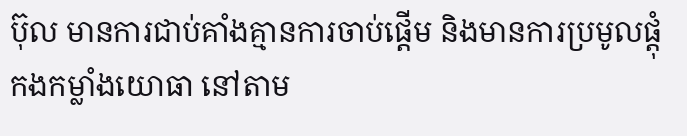ប៊ុល មានការជាប់គាំងគ្មានការចាប់ផ្តើម និងមានការប្រមូលផ្តុំកងកម្លាំងយោធា នៅតាម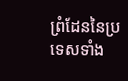ព្រំដែននៃប្រទេសទាំង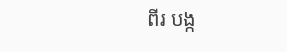ពីរ បង្ក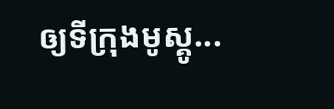ឲ្យទីក្រុងមូស្គូ...